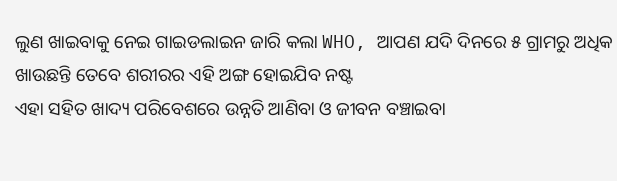ଲୁଣ ଖାଇବାକୁ ନେଇ ଗାଇଡଲାଇନ ଜାରି କଲା WHO, ଆପଣ ଯଦି ଦିନରେ ୫ ଗ୍ରାମରୁ ଅଧିକ ଖାଉଛନ୍ତି ତେବେ ଶରୀରର ଏହି ଅଙ୍ଗ ହୋଇଯିବ ନଷ୍ଟ
ଏହା ସହିତ ଖାଦ୍ୟ ପରିବେଶରେ ଉନ୍ନତି ଆଣିବା ଓ ଜୀବନ ବଞ୍ଚାଇବା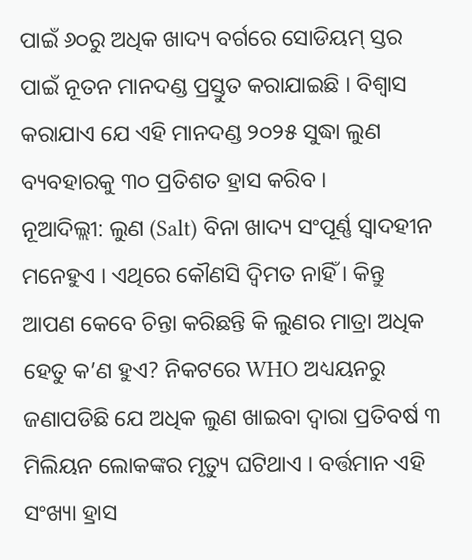ପାଇଁ ୬୦ରୁ ଅଧିକ ଖାଦ୍ୟ ବର୍ଗରେ ସୋଡିୟମ୍ ସ୍ତର ପାଇଁ ନୂତନ ମାନଦଣ୍ଡ ପ୍ରସ୍ତୁତ କରାଯାଇଛି । ବିଶ୍ୱାସ କରାଯାଏ ଯେ ଏହି ମାନଦଣ୍ଡ ୨୦୨୫ ସୁଦ୍ଧା ଲୁଣ ବ୍ୟବହାରକୁ ୩୦ ପ୍ରତିଶତ ହ୍ରାସ କରିବ ।
ନୂଆଦିଲ୍ଲୀ: ଲୁଣ (Salt) ବିନା ଖାଦ୍ୟ ସଂପୂର୍ଣ୍ଣ ସ୍ୱାଦହୀନ ମନେହୁଏ । ଏଥିରେ କୌଣସି ଦ୍ୱିମତ ନାହିଁ । କିନ୍ତୁ ଆପଣ କେବେ ଚିନ୍ତା କରିଛନ୍ତି କି ଲୁଣର ମାତ୍ରା ଅଧିକ ହେତୁ କ’ଣ ହୁଏ? ନିକଟରେ WHO ଅଧ୍ୟୟନରୁ ଜଣାପଡିଛି ଯେ ଅଧିକ ଲୁଣ ଖାଇବା ଦ୍ୱାରା ପ୍ରତିବର୍ଷ ୩ ମିଲିୟନ ଲୋକଙ୍କର ମୃତ୍ୟୁ ଘଟିଥାଏ । ବର୍ତ୍ତମାନ ଏହି ସଂଖ୍ୟା ହ୍ରାସ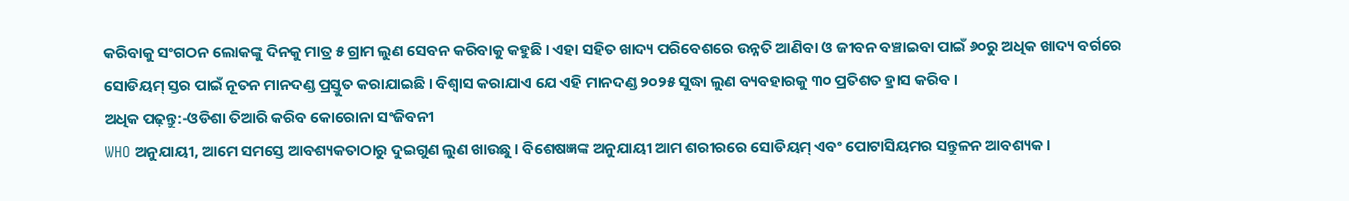କରିବାକୁ ସଂଗଠନ ଲୋକଙ୍କୁ ଦିନକୁ ମାତ୍ର ୫ ଗ୍ରାମ ଲୁଣ ସେବନ କରିବାକୁ କହୁଛି । ଏହା ସହିତ ଖାଦ୍ୟ ପରିବେଶରେ ଉନ୍ନତି ଆଣିବା ଓ ଜୀବନ ବଞ୍ଚାଇବା ପାଇଁ ୬୦ରୁ ଅଧିକ ଖାଦ୍ୟ ବର୍ଗରେ ସୋଡିୟମ୍ ସ୍ତର ପାଇଁ ନୂତନ ମାନଦଣ୍ଡ ପ୍ରସ୍ତୁତ କରାଯାଇଛି । ବିଶ୍ୱାସ କରାଯାଏ ଯେ ଏହି ମାନଦଣ୍ଡ ୨୦୨୫ ସୁଦ୍ଧା ଲୁଣ ବ୍ୟବହାରକୁ ୩୦ ପ୍ରତିଶତ ହ୍ରାସ କରିବ ।
ଅଧିକ ପଢ଼ନ୍ତୁ:-ଓଡିଶା ତିଆରି କରିବ କୋରୋନା ସଂଜିବନୀ
WHO ଅନୁଯାୟୀ, ଆମେ ସମସ୍ତେ ଆବଶ୍ୟକତାଠାରୁ ଦୁଇଗୁଣ ଲୁଣ ଖାଉଛୁ । ବିଶେଷଜ୍ଞଙ୍କ ଅନୁଯାୟୀ ଆମ ଶରୀରରେ ସୋଡିୟମ୍ ଏବଂ ପୋଟାସିୟମର ସନ୍ତୁଳନ ଆବଶ୍ୟକ ।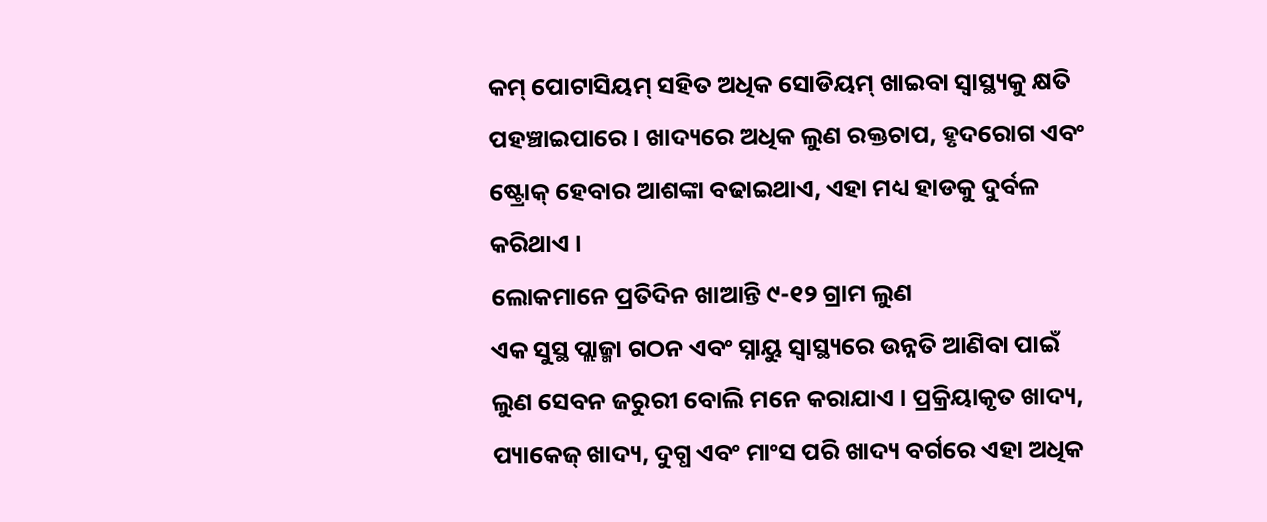କମ୍ ପୋଟାସିୟମ୍ ସହିତ ଅଧିକ ସୋଡିୟମ୍ ଖାଇବା ସ୍ୱାସ୍ଥ୍ୟକୁ କ୍ଷତି ପହଞ୍ଚାଇପାରେ । ଖାଦ୍ୟରେ ଅଧିକ ଲୁଣ ରକ୍ତଚାପ, ହୃଦରୋଗ ଏବଂ ଷ୍ଟ୍ରୋକ୍ ହେବାର ଆଶଙ୍କା ବଢାଇଥାଏ, ଏହା ମଧ୍ୟ ହାଡକୁ ଦୁର୍ବଳ କରିଥାଏ ।
ଲୋକମାନେ ପ୍ରତିଦିନ ଖାଆନ୍ତି ୯-୧୨ ଗ୍ରାମ ଲୁଣ
ଏକ ସୁସ୍ଥ ପ୍ଲାଜ୍ମା ଗଠନ ଏବଂ ସ୍ନାୟୁ ସ୍ୱାସ୍ଥ୍ୟରେ ଉନ୍ନତି ଆଣିବା ପାଇଁ ଲୁଣ ସେବନ ଜରୁରୀ ବୋଲି ମନେ କରାଯାଏ । ପ୍ରକ୍ରିୟାକୃତ ଖାଦ୍ୟ, ପ୍ୟାକେଜ୍ ଖାଦ୍ୟ, ଦୁଗ୍ଧ ଏବଂ ମାଂସ ପରି ଖାଦ୍ୟ ବର୍ଗରେ ଏହା ଅଧିକ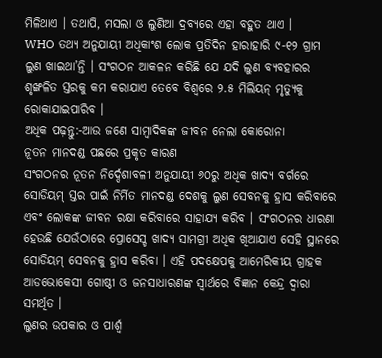ମିଳିଥାଏ । ତଥାପି, ମସଲା ଓ ଲୁଣିଆ ଦ୍ରବ୍ୟରେ ଏହା ବହୁତ ଥାଏ ।
WHO ତଥ୍ୟ ଅନୁଯାୟୀ ଅଧିକାଂଶ ଲୋକ ପ୍ରତିଦିନ ହାରାହାରି ୯-୧୨ ଗ୍ରାମ ଲୁଣ ଖାଇଥା’ନ୍ତି । ସଂଗଠନ ଆକଳନ କରିଛି ଯେ ଯଦି ଲୁଣ ବ୍ୟବହାରର ଶୃଙ୍ଖଳିତ ସ୍ତରକୁ କମ କରାଯାଏ ତେବେ ବିଶ୍ୱରେ ୨.୫ ମିଲିୟନ୍ ମୃତ୍ୟୁକୁ ରୋକାଯାଇପାରିବ ।
ଅଧିକ ପଢ଼ନ୍ତୁ:-ଆଉ ଜଣେ ସାମ୍ବାଦିକଙ୍କ ଜୀବନ ନେଲା କୋରୋନା
ନୂତନ ମାନଦଣ୍ଡ ପଛରେ ପ୍ରକୃତ କାରଣ
ସଂଗଠନର ନୂତନ ନିର୍ଦ୍ଦେଶାବଳୀ ଅନୁଯାୟୀ ୬୦ରୁ ଅଧିକ ଖାଦ୍ୟ ବର୍ଗରେ ସୋଡିୟମ୍ ସ୍ତର ପାଇଁ ନିର୍ମିତ ମାନଦଣ୍ଡ ଦେଶକୁ ଲୁଣ ସେବନକୁ ହ୍ରାସ କରିବାରେ ଏବଂ ଲୋକଙ୍କ ଜୀବନ ରକ୍ଷା କରିବାରେ ସାହାଯ୍ୟ କରିବ । ସଂଗଠନର ଧାରଣା ହେଉଛି ଯେଉଁଠାରେ ପ୍ରୋସେସ୍ଡ ଖାଦ୍ୟ ସାମଗ୍ରୀ ଅଧିକ ଖିଆଯାଏ ସେହି ସ୍ଥାନରେ ସୋଡିୟମ୍ ସେବନକୁ ହ୍ରାସ କରିବା । ଏହି ପଦକ୍ଷେପକୁ ଆମେରିକୀୟ ଗ୍ରାହକ ଆଡଭୋକେସୀ ଗୋଷ୍ଠୀ ଓ ଜନସାଧାରଣଙ୍କ ସ୍ୱାର୍ଥରେ ବିଜ୍ଞାନ କେନ୍ଦ୍ର ଦ୍ୱାରା ସମର୍ଥିତ ।
ଲୁଣର ଉପକାର ଓ ପାର୍ଶ୍ୱ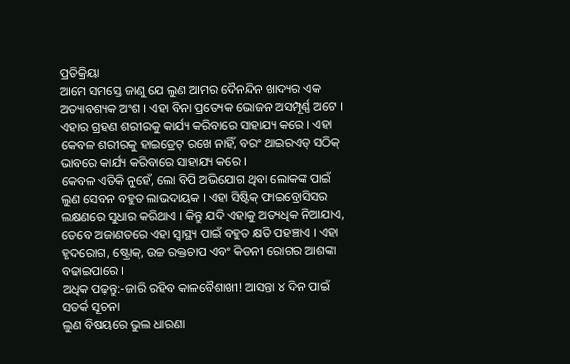ପ୍ରତିକ୍ରିୟା
ଆମେ ସମସ୍ତେ ଜାଣୁ ଯେ ଲୁଣ ଆମର ଦୈନନ୍ଦିନ ଖାଦ୍ୟର ଏକ ଅତ୍ୟାବଶ୍ୟକ ଅଂଶ । ଏହା ବିନା ପ୍ରତ୍ୟେକ ଭୋଜନ ଅସମ୍ପୂର୍ଣ୍ଣ ଅଟେ । ଏହାର ଗ୍ରହଣ ଶରୀରକୁ କାର୍ଯ୍ୟ କରିବାରେ ସାହାଯ୍ୟ କରେ । ଏହା କେବଳ ଶରୀରକୁ ହାଇଡ୍ରେଟ୍ ରଖେ ନାହିଁ, ବରଂ ଥାଇରଏଡ୍ ସଠିକ୍ ଭାବରେ କାର୍ଯ୍ୟ କରିବାରେ ସାହାଯ୍ୟ କରେ ।
କେବଳ ଏତିକି ନୁହେଁ, ଲୋ ବିପି ଅଭିଯୋଗ ଥିବା ଲୋକଙ୍କ ପାଇଁ ଲୁଣ ସେବନ ବହୁତ ଲାଭଦାୟକ । ଏହା ସିଷ୍ଟିକ୍ ଫାଇବ୍ରୋସିସର ଲକ୍ଷଣରେ ସୁଧାର କରିଥାଏ । କିନ୍ତୁ ଯଦି ଏହାକୁ ଅତ୍ୟଧିକ ନିଆଯାଏ, ତେବେ ଅଜାଣତରେ ଏହା ସ୍ୱାସ୍ଥ୍ୟ ପାଇଁ ବହୁତ କ୍ଷତି ପହଞ୍ଚାଏ । ଏହା ହୃଦରୋଗ, ଷ୍ଟ୍ରୋକ୍, ଉଚ୍ଚ ରକ୍ତଚାପ ଏବଂ କିଡନୀ ରୋଗର ଆଶଙ୍କା ବଢାଇପାରେ ।
ଅଧିକ ପଢ଼ନ୍ତୁ:-ଜାରି ରହିବ କାଳବୈଶାଖୀ! ଆସନ୍ତା ୪ ଦିନ ପାଇଁ ସତର୍କ ସୂଚନା
ଲୁଣ ବିଷୟରେ ଭୁଲ ଧାରଣା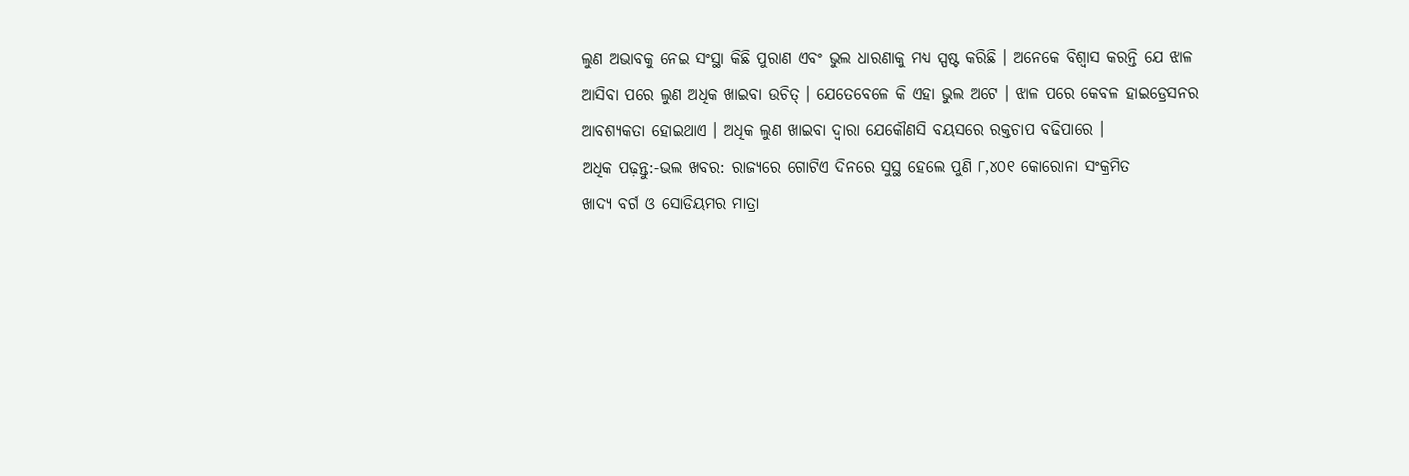ଲୁଣ ଅଭାବକୁ ନେଇ ସଂସ୍ଥା କିଛି ପୁରାଣ ଏବଂ ଭୁଲ ଧାରଣାକୁ ମଧ୍ୟ ସ୍ପଷ୍ଟ କରିଛି । ଅନେକେ ବିଶ୍ୱାସ କରନ୍ତି ଯେ ଝାଳ ଆସିବା ପରେ ଲୁଣ ଅଧିକ ଖାଇବା ଉଚିତ୍ । ଯେତେବେଳେ କି ଏହା ଭୁଲ ଅଟେ । ଝାଳ ପରେ କେବଳ ହାଇଡ୍ରେସନର ଆବଶ୍ୟକତା ହୋଇଥାଏ । ଅଧିକ ଲୁଣ ଖାଇବା ଦ୍ୱାରା ଯେକୌଣସି ବୟସରେ ରକ୍ତଚାପ ବଢିପାରେ ।
ଅଧିକ ପଢ଼ନ୍ତୁ:-ଭଲ ଖବର: ରାଜ୍ୟରେ ଗୋଟିଏ ଦିନରେ ସୁସ୍ଥ ହେଲେ ପୁଣି ୮,୪୦୧ କୋରୋନା ସଂକ୍ରମିତ
ଖାଦ୍ୟ ବର୍ଗ ଓ ସୋଡିୟମର ମାତ୍ରା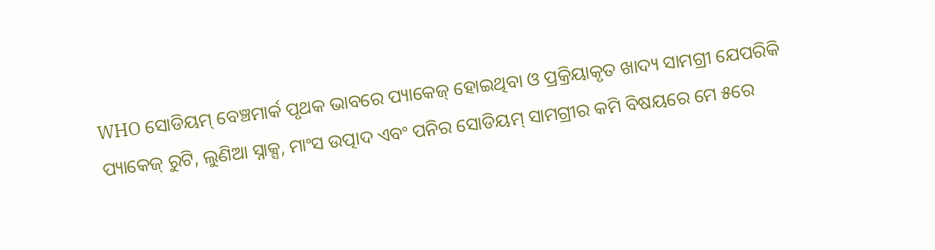WHO ସୋଡିୟମ୍ ବେଞ୍ଚମାର୍କ ପୃଥକ ଭାବରେ ପ୍ୟାକେଜ୍ ହୋଇଥିବା ଓ ପ୍ରକ୍ରିୟାକୃତ ଖାଦ୍ୟ ସାମଗ୍ରୀ ଯେପରିକି ପ୍ୟାକେଜ୍ ରୁଟି, ଲୁଣିଆ ସ୍ନାକ୍ସ, ମାଂସ ଉତ୍ପାଦ ଏବଂ ପନିର ସୋଡିୟମ୍ ସାମଗ୍ରୀର କମି ବିଷୟରେ ମେ ୫ରେ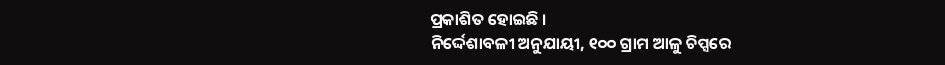ପ୍ରକାଶିତ ହୋଇଛି ।
ନିର୍ଦ୍ଦେଶାବଳୀ ଅନୁଯାୟୀ, ୧୦୦ ଗ୍ରାମ ଆଳୁ ଚିପ୍ସରେ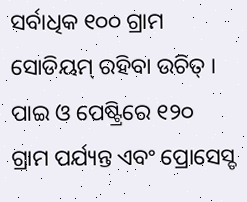ସର୍ବାଧିକ ୧୦୦ ଗ୍ରାମ ସୋଡିୟମ୍ ରହିବା ଉଚିତ୍ । ପାଇ ଓ ପେଷ୍ଟ୍ରିରେ ୧୨୦ ଗ୍ରାମ ପର୍ଯ୍ୟନ୍ତ ଏବଂ ପ୍ରୋସେସ୍ଡ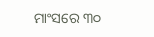ମାଂସରେ ୩୦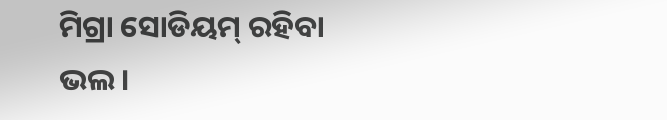ମିଗ୍ରା ସୋଡିୟମ୍ ରହିବା ଭଲ ।